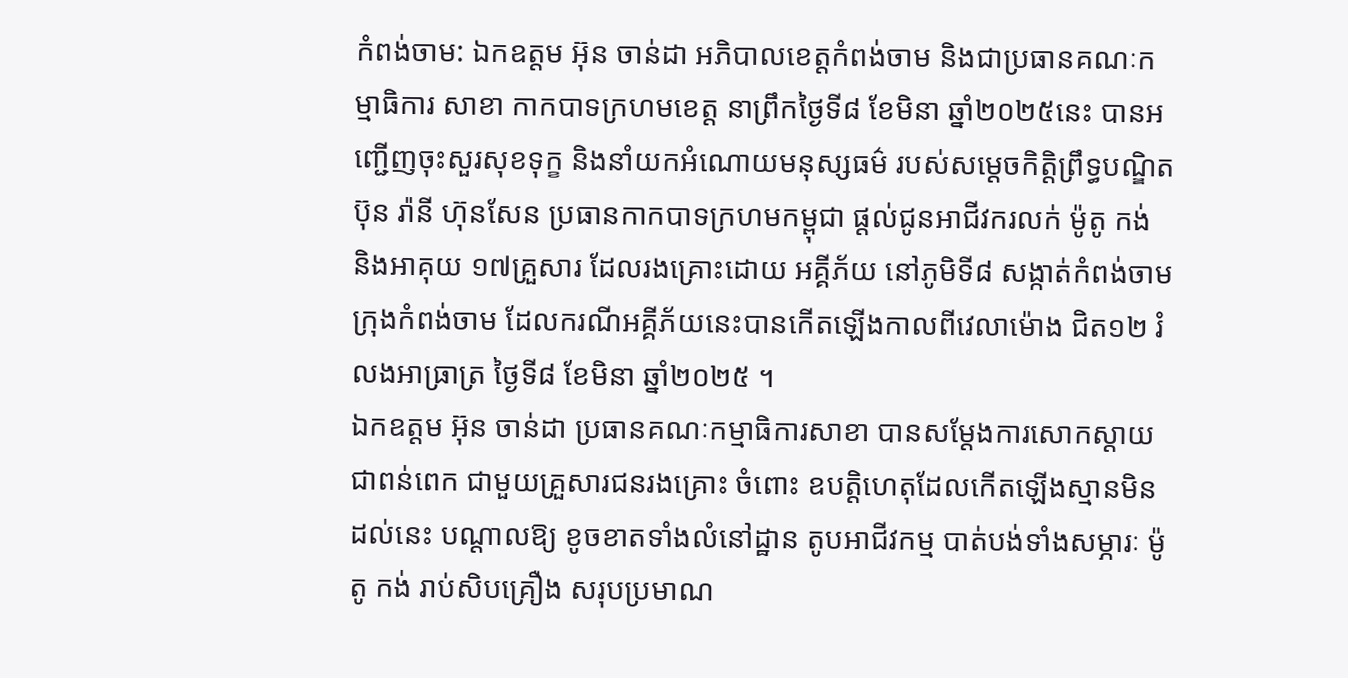កំពង់ចាម: ឯកឧត្តម អ៊ុន ចាន់ដា អភិបាលខេត្តកំពង់ចាម និងជាប្រធានគណៈកម្មាធិការ សាខា កាកបាទក្រហមខេត្ត នាព្រឹកថ្ងៃទី៨ ខែមិនា ឆ្នាំ២០២៥នេះ បានអញ្ជើញចុះសួរសុខទុក្ខ និងនាំយកអំណោយមនុស្សធម៌ របស់សម្តេចកិត្តិព្រឹទ្ធបណ្ឌិត ប៊ុន រ៉ានី ហ៊ុនសែន ប្រធានកាកបាទក្រហមកម្ពុជា ផ្តល់ជូនអាជីវករលក់ ម៉ូតូ កង់ និងអាគុយ ១៧គ្រួសារ ដែលរងគ្រោះដោយ អគ្គីភ័យ នៅភូមិទី៨ សង្កាត់កំពង់ចាម ក្រុងកំពង់ចាម ដែលករណីអគ្គីភ័យនេះបានកើតឡើងកាលពីវេលាម៉ោង ជិត១២ រំលងអាធ្រាត្រ ថ្ងៃទី៨ ខែមិនា ឆ្នាំ២០២៥ ។
ឯកឧត្តម អ៊ុន ចាន់ដា ប្រធានគណៈកម្មាធិការសាខា បានសម្តែងការសោកស្តាយជាពន់ពេក ជាមួយគ្រួសារជនរងគ្រោះ ចំពោះ ឧបត្តិហេតុដែលកើតឡើងស្មានមិនដល់នេះ បណ្តាលឱ្យ ខូចខាតទាំងលំនៅដ្ឋាន តូបអាជីវកម្ម បាត់បង់ទាំងសម្ភារៈ ម៉ូតូ កង់ រាប់សិបគ្រឿង សរុបប្រមាណ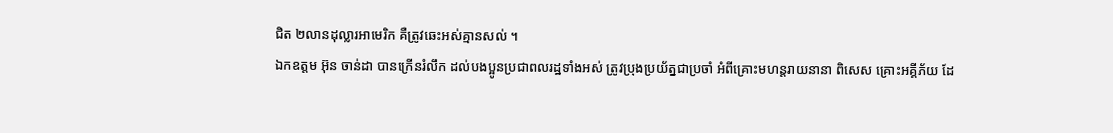ជិត ២លានដុល្លារអាមេរិក គឺត្រូវឆេះអស់គ្មានសល់ ។
ឯកឧត្តម អ៊ុន ចាន់ដា បានក្រើនរំលឹក ដល់បងប្អូនប្រជាពលរដ្ឋទាំងអស់ ត្រូវប្រុងប្រយ័ត្នជាប្រចាំ អំពីគ្រោះមហន្តរាយនានា ពិសេស គ្រោះអគ្គីភ័យ ដែ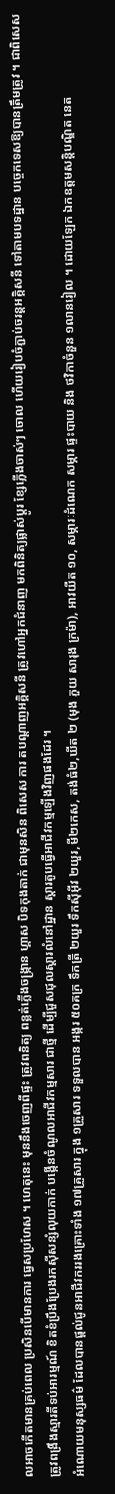លអាចកើតមានគ្រប់ពេល ប្រសិនបើមានការ ធ្វេសប្រហែស ។ ហេតុនេះ មុននឹងចេញពីផ្ទះ ត្រូវពនិត្យ ពន្លត់ភ្លើងចង្ក្រាន ហ្គាស បិទកុងតាក់ ជាមុនសិន ពិសេស ការ តបណ្តាញអគ្គិសនី ត្រូវហៅអ្នកជំនាញ មកពិនិត្យផ្លាស់ប្តូរ ខ្សែភ្លើងចាស់ៗ ចោល ហើយរៀបចំភ្ជាប់ចរន្តអគ្គិសនី ទៅតាមបទដ្ឋាន បច្ចេកទេសឱ្យបានត្រឹមត្រូវ ។ ជាពិសេស ត្រូវពង្រឹងស្មារតីទប់អារម្មណ៍ ខិតខំប្រឹងប្រែងរកស៊ីសន្សំលុយកាក់ បង្កើនចំណូលអាជីវកម្មសារ ជាថ្មី ដើម្បីជួសជុលស្តារលំនៅដ្ឋាន ស្តារតូបធ្វើអាជីវកម្មឡើងវិញផងដែរ ។
អំណោយមនុស្សធម៌ ដែលបានផ្តល់ជូនអាជីវកររងគ្រោះទាំង ១៧គ្រួសារ ក្នុង ១គ្រួសារ ទទួលបាន អង្ករ ៥០គក្រ ទឹកត្រី ២យួរ ទឹកស៊ីអ៊ីវ ២យួរ,មី២កេស, តង់ធំ២,ឃីត ២ (មុង ភួយ សារុង ក្រម៉ា), អាវយឺត ១០, សម្ភារៈដំណេក សម្ភារ ផ្ទះបាយ និង ថវិកាចំនួន ១លានរៀល ។ ដោយឡែក ឯកឧត្តមសន្តិបណ្ឌិត នេត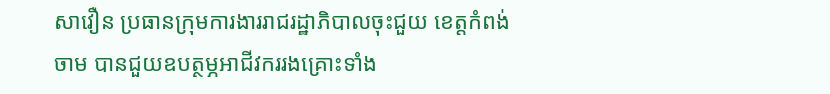សាវឿន ប្រធានក្រុមការងាររាជរដ្ឋាភិបាលចុះជួយ ខេត្តកំពង់ចាម បានជួយឧបត្ថម្ភអាជីវកររងគ្រោះទាំង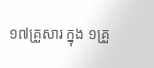១៧គ្រួសារ ក្នុង ១គ្រួ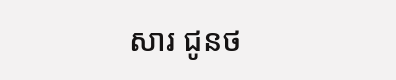សារ ជូនថ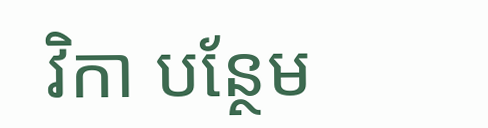វិកា បន្ថែម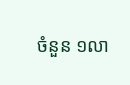ចំនួន ១លា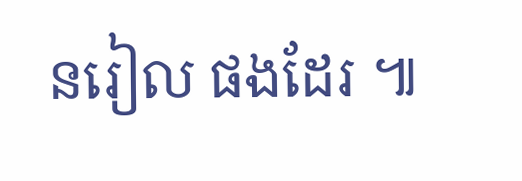នរៀល ផងដែរ ៕